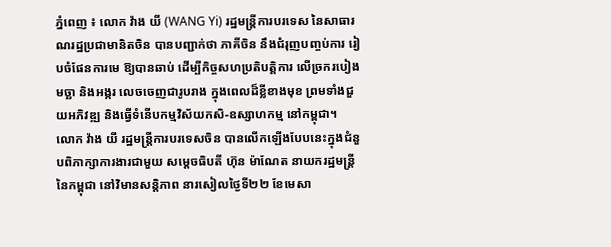ភ្នំពេញ ៖ លោក វ៉ាង យី (WANG Yi) រដ្ឋមន្រ្តីការបរទេស នៃសាធារណរដ្ឋប្រជាមានិតចិន បានបញ្ជាក់ថា ភាគីចិន នឹងជំរុញបញ្ចប់ការ រៀបចំផែនការមេ ឱ្យបានឆាប់ ដើម្បីកិច្ចសហប្រតិបត្តិការ លើច្រករបៀងមច្ឆា និងអង្ករ លេចចេញជារូបរាង ក្នុងពេលដ៏ខ្លីខាងមុខ ព្រមទាំងជួយអភិវឌ្ឍ និងធ្វើទំនើបកម្មវិស័យកសិ-ឧស្សាហកម្ម នៅកម្ពុជា។
លោក វ៉ាង យី រដ្ឋមន្រ្តីការបរទេសចិន បានលើកឡើងបែបនេះក្នុងជំនួបពិភាក្សាការងារជាមួយ សម្ដេចធិបតី ហ៊ុន ម៉ាណែត នាយករដ្ឋមន្ដ្រី នៃកម្ពុជា នៅវិមានសន្ដិភាព នារសៀលថ្ងៃទី២២ ខែមេសា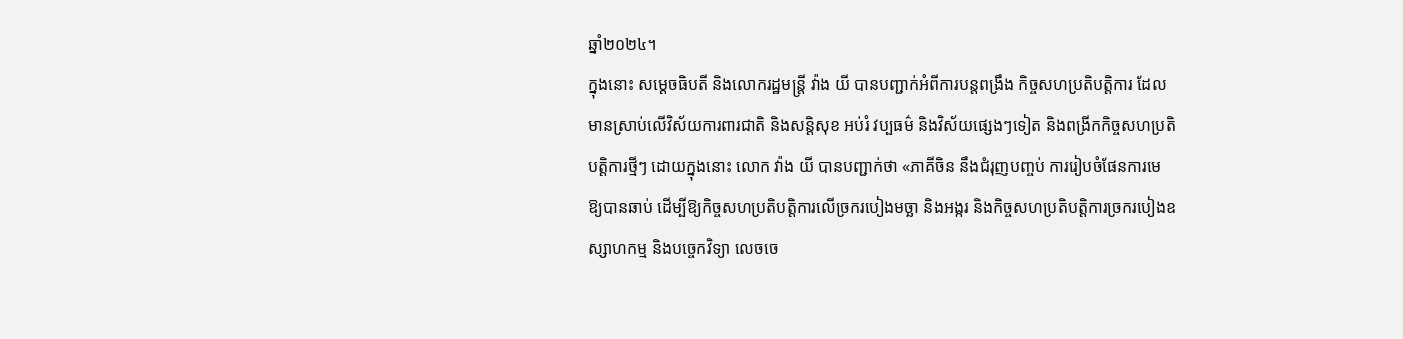ឆ្នាំ២០២៤។
ក្នុងនោះ សម្ដេចធិបតី និងលោករដ្ឋមន្រ្តី វ៉ាង យី បានបញ្ជាក់អំពីការបន្តពង្រឹង កិច្ចសហប្រតិបត្តិការ ដែលមានស្រាប់លើវិស័យការពារជាតិ និងសន្តិសុខ អប់រំ វប្បធម៌ និងវិស័យផ្សេងៗទៀត និងពង្រីកកិច្ចសហប្រតិបត្តិការថ្មីៗ ដោយក្នុងនោះ លោក វ៉ាង យី បានបញ្ជាក់ថា «ភាគីចិន នឹងជំរុញបញ្ចប់ ការរៀបចំផែនការមេ ឱ្យបានឆាប់ ដើម្បីឱ្យកិច្ចសហប្រតិបត្តិការលើច្រករបៀងមច្ឆា និងអង្ករ និងកិច្ចសហប្រតិបត្តិការច្រករបៀងឧស្សាហកម្ម និងបច្ចេកវិទ្យា លេចចេ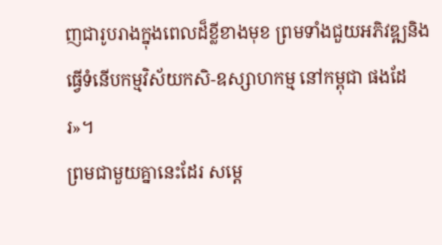ញជារូបរាងក្នុងពេលដ៏ខ្លីខាងមុខ ព្រមទាំងជួយអភិវឌ្ឍនិងធ្វើទំនើបកម្មវិស័យកសិ-ឧស្សាហកម្ម នៅកម្ពុជា ផងដែរ»។
ព្រមជាមួយគ្នានេះដែរ សម្តេ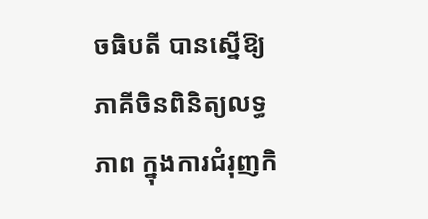ចធិបតី បានស្នើឱ្យភាគីចិនពិនិត្យលទ្ធភាព ក្នុងការជំរុញកិ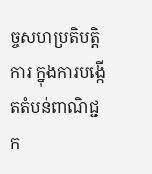ច្ចសហប្រតិបត្តិការ ក្នុងការបង្កើតតំបន់ពាណិជ្ជក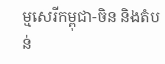ម្មសេរីកម្ពុជា-ចិន និងតំបន់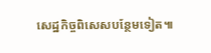សេដ្ឋកិច្ចពិសេសបន្ថែមទៀត៕